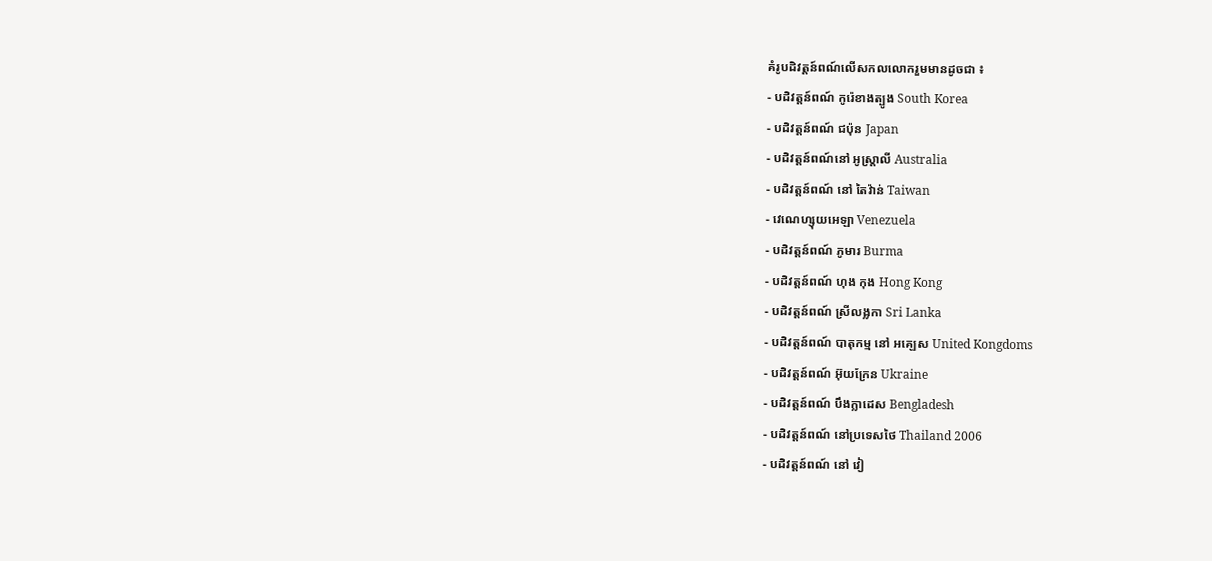គំរូបដិវត្តន៍ពណ៍លើសកលលោករួមមានដូចជា ៖
- បដិវត្តន៍ពណ៍ កូរ៉េខាងត្បូង South Korea
- បដិវត្តន៍ពណ៍ ជប៉ុន Japan
- បដិវត្តន៍ពណ៍នៅ អូស្រ្តាលី Australia
- បដិវត្តន៍ពណ៍ នៅ តៃវ៉ាន់ Taiwan
- វេណេហ្សុយអេឡា Venezuela
- បដិវត្តន៍ពណ៍ ភូមារ Burma
- បដិវត្តន៍ពណ៍ ហុង កុង Hong Kong
- បដិវត្តន៍ពណ៍ ស្រីលង្លកា Sri Lanka
- បដិវត្តន៍ពណ៍ បាតុកម្ម នៅ អគ្ឡេស United Kongdoms
- បដិវត្តន៍ពណ៍ អ៊ុយក្រែន Ukraine
- បដិវត្តន៍ពណ៍ បឹងក្លាដេស Bengladesh
- បដិវត្តន៍ពណ៍ នៅប្រទេសថៃ Thailand 2006
- បដិវត្តន៍ពណ៍ នៅ វៀ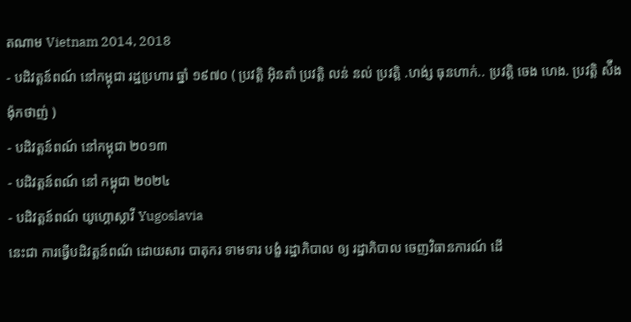តណាម Vietnam 2014, 2018
- បដិវត្តន៍ពណ៍ នៅកម្ពុជា រដ្ឋប្រហារ ឆ្នាំ ១៩៧០ ( ប្រវត្តិ អ៊ិនតាំ ប្រវត្តិ លន់ នល់ ប្រវត្តិ .ហង់្ស ធុនហាក់.. ប្រវត្តិ ចេង ហេង. ប្រវត្តិ ស៉ឺង ង៉ុកថាញ់ )
- បដិវត្តន៍ពណ៍ នៅកម្ពុជា ២០១៣
- បដិវត្តន៍ពណ៍ នៅ កម្ពុជា ២០២៤
- បដិវត្តន៍ពណ៍ យូហ្គោស្លាវី Yugoslavia
នេះជា ការធ្វើបដិវត្តន៍ពណ័ ដោយសារ បាតុករ ទាមទារ បង្ខំ រដ្ឋាភិបាល ឲ្យ រដ្ឋាភិបាល ចេញវិធានការណ៍ ដើ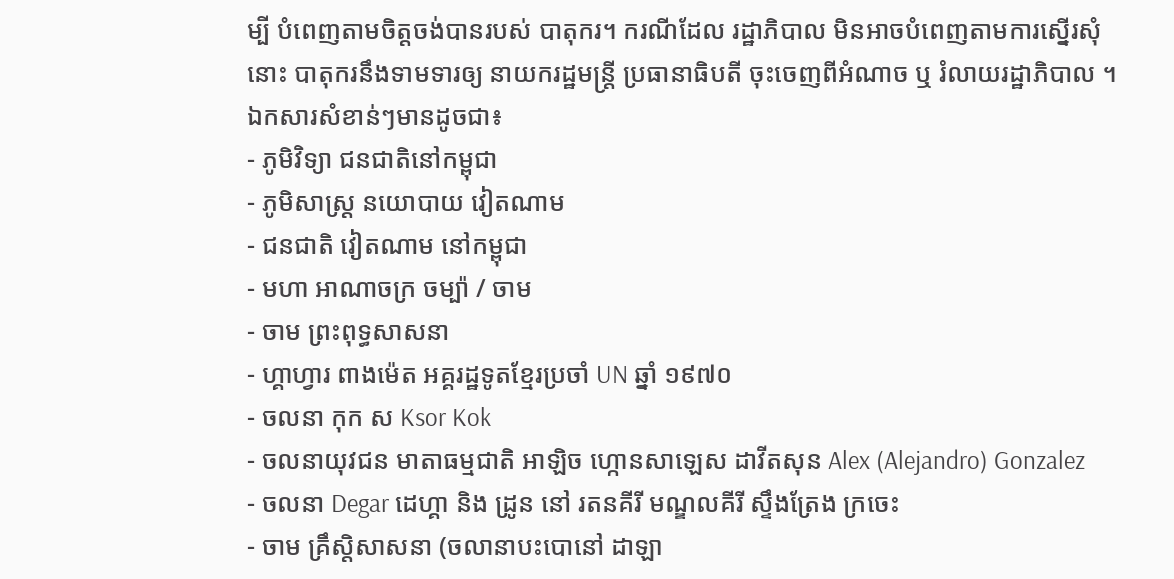ម្បី បំពេញតាមចិត្តចង់បានរបស់ បាតុករ។ ករណីដែល រដ្ឋាភិបាល មិនអាចបំពេញតាមការស្នើរសុំ នោះ បាតុករនឹងទាមទារឲ្យ នាយករដ្ឋមន្រ្តី ប្រធានាធិបតី ចុះចេញពីអំណាច ឬ រំលាយរដ្ឋាភិបាល ។
ឯកសារសំខាន់ៗមានដូចជា៖
- ភូមិវិទ្យា ជនជាតិនៅកម្ពុជា
- ភូមិសាស្រ្ត នយោបាយ វៀតណាម
- ជនជាតិ វៀតណាម នៅកម្ពុជា
- មហា អាណាចក្រ ចម្ប៉ា / ចាម
- ចាម ព្រះពុទ្ធសាសនា
- ហ្គាហ្វារ ពាងម៉េត អគ្គរដ្ឋទូតខ្មែរប្រចាំ UN ឆ្នាំ ១៩៧០
- ចលនា កុក ស Ksor Kok
- ចលនាយុវជន មាតាធម្មជាតិ អាឡិច ហ្កោនសាឡេស ដាវីតសុន Alex (Alejandro) Gonzalez
- ចលនា Degar ដេហ្គា និង ដ្រូន នៅ រតនគីរី មណ្ឌលគីរី ស្ទឹងត្រែង ក្រចេះ
- ចាម គ្រឹស្តិសាសនា (ចលានាបះបោនៅ ដាឡា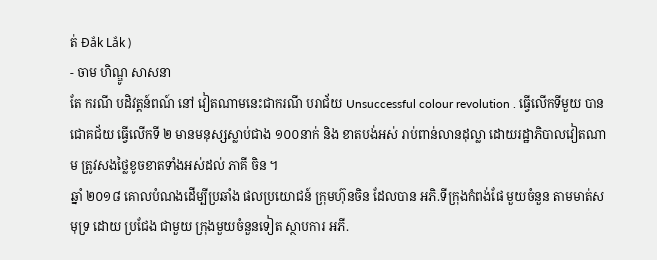ត់ Đắk Lắk )
- ចាម ហិណ្ឌូ សាសនា
តែ ករណី បដិវត្តន៍ពណ៍ នៅ វៀតណាមនេះជាករណី បរាជ័យ Unsuccessful colour revolution . ធ្វើលើកទីមួយ បានជោគជ័យ ធ្វើលើកទី ២ មានមនុស្សស្លាប់ជាង ១០០នាក់ និង ខាតបង់អស់ រាប់ពាន់លានដុល្លា ដោយរដ្ឋាភិបាលវៀតណាម ត្រូវសងថ្លៃខូចខាតទាំងអស់ដល់ ភាគី ចិន ។
ឆ្នាំ ២០១៨ គោលបំណងដើម្បីប្រឆាំង ផលប្រយោជន៍ ក្រុមហ៊ុនចិន ដែលបាន អភិ.ទីក្រុងកំពង់ផែ មួយចំនួន តាមមាត់សមុទ្រ ដោយ ប្រជែង ជាមួយ ក្រុងមួយចំនួនទៀត ស្ថាបការ អភី.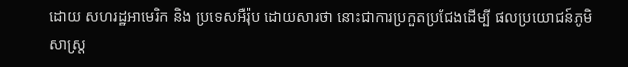ដោយ សហរដ្ឋអាមេរិក និង ប្រទេសអឺរ៉ុប ដោយសារថា នោះជាការប្រកួតប្រជែងដើម្បី ផលប្រយោជន៍ភូមិសាស្រ្ត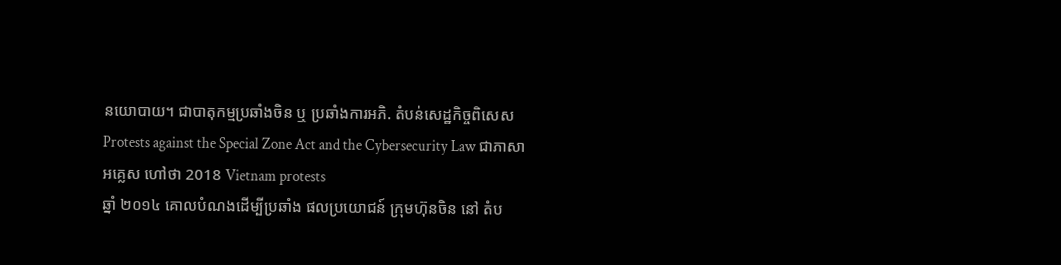នយោបាយ។ ជាបាតុកម្មប្រឆាំងចិន ឬ ប្រឆាំងការអភិ. តំបន់សេដ្ឋកិច្ចពិសេស Protests against the Special Zone Act and the Cybersecurity Law ជាភាសា អគ្លេស ហៅថា 2018 Vietnam protests
ឆ្នាំ ២០១៤ គោលបំណងដើម្បីប្រឆាំង ផលប្រយោជន៍ ក្រុមហ៊ុនចិន នៅ តំប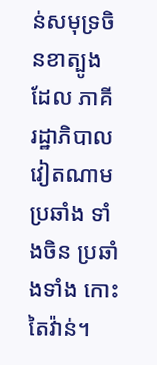ន់សមុទ្រចិនខាត្បូង ដែល ភាគី រដ្ឋាភិបាល វៀតណាម ប្រឆាំង ទាំងចិន ប្រឆាំងទាំង កោះតៃវ៉ាន់។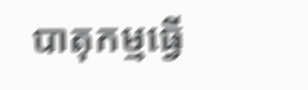បាតុកម្មធ្វើ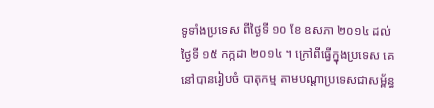ទូទាំងប្រទេស ពីថ្ងៃទី ១០ ខែ ឧសភា ២០១៤ ដល់ថ្ងៃទី ១៥ កក្កដា ២០១៤ ។ ក្រៅពីធ្វើក្នុងប្រទេស គេនៅបានរៀបចំ បាតុកម្ម តាមបណ្តាប្រទេសជាសម្ព័ន្ធ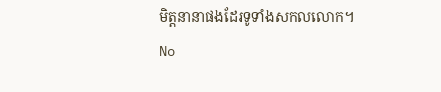មិត្តនានាផងដែរទូទាំងសកលលោក។
No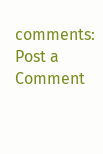comments:
Post a Comment